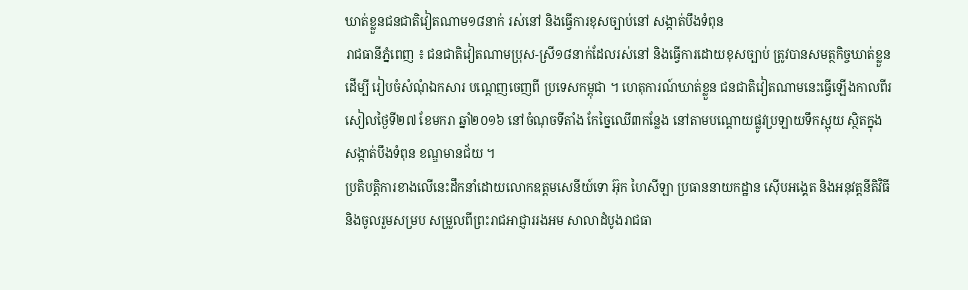ឃាត់ខ្លួនជនជាតិវៀតណាម១៨នាក់ រស់នៅ និងធ្វើការខុសច្បាប់នៅ សង្កាត់បឹងទំពុន
រាជធានីភ្នំពេញ ៖ ជនជាតិវៀតណាមប្រុស-ស្រី១៨នាក់ដែលរស់នៅ និងធ្វើការដោយខុសច្បាប់ ត្រូវបានសមត្ថកិច្ចឃាត់ខ្លួនដើម្បី រៀបចំសំណុំឯកសារ បណ្ដេញចេញពី ប្រទេសកម្ពុជា ។ ហេតុការណ៍ឃាត់ខ្លួន ជនជាតិវៀតណាមនេះធ្វើឡើងកាលពីរសៀលថ្ងៃទី២៧ ខែមករា ឆ្នាំ២០១៦ នៅចំណុចទីតាំង កែច្នៃឈើ៣កន្លែង នៅតាមបណ្ដោយផ្លូវប្រឡាយទឹកស្អុយ ស្ថិតក្នុងសង្កាត់បឹងទំពុន ខណ្ឌមានជ័យ ។
ប្រតិបត្តិការខាងលើនេះដឹកនាំដោយលោកឧត្តមសេនីយ៍ទោ អ៊ុក ហៃសីឡា ប្រធាននាយកដ្ឋាន ស៊ើបអង្គេត និងអនុវត្តនីតិវិធី និងចូលរួមសម្រប សម្រួលពីព្រះរាជអាជ្ញាររងអម សាលាដំបូងរាជធា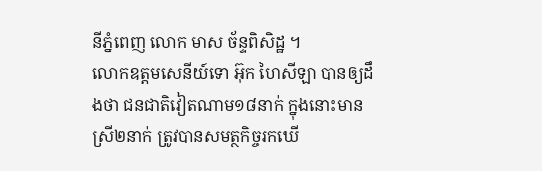នីភ្នំពេញ លោក មាស ច័ន្ទពិសិដ្ឋ ។
លោកឧត្តមសេនីយ៍ទោ អ៊ុក ហៃសីឡា បានឲ្យដឹងថា ជនជាតិវៀតណាម១៨នាក់ ក្នុងនោះមានស្រី២នាក់ ត្រូវបានសមត្ថកិច្ចរកឃើ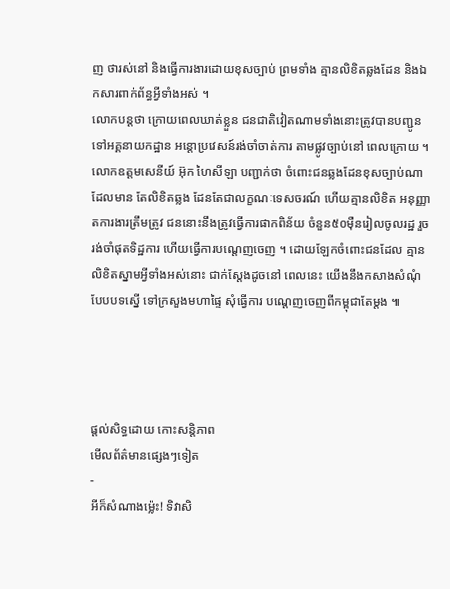ញ ថារស់នៅ និងធ្វើការងារដោយខុសច្បាប់ ព្រមទាំង គ្មានលិខិតឆ្លងដែន និងឯកសារពាក់ព័ន្ធអ្វីទាំងអស់ ។
លោកបន្តថា ក្រោយពេលឃាត់ខ្លួន ជនជាតិវៀតណាមទាំងនោះត្រូវបានបញ្ជូនទៅអគ្គនាយកដ្ឋាន អន្តោប្រវេសន៍រង់ចាំចាត់ការ តាមផ្លូវច្បាប់នៅ ពេលក្រោយ ។
លោកឧត្តមសេនីយ៍ អ៊ុក ហៃសីឡា បញ្ជាក់ថា ចំពោះជនឆ្លងដែនខុសច្បាប់ណាដែលមាន តែលិខិតឆ្លង ដែនតែជាលក្ខណៈទេសចរណ៍ ហើយគ្មានលិខិត អនុញ្ញាតការងារត្រឹមត្រូវ ជននោះនឹងត្រូវធ្វើការផាកពិន័យ ចំនួន៥០ម៉ឺនរៀលចូលរដ្ឋ រួចរង់ចាំផុតទិដ្ឋការ ហើយធ្វើការបណ្តេញចេញ ។ ដោយឡែកចំពោះជនដែល គ្មានលិខិតស្នាមអ្វីទាំងអស់នោះ ជាក់ស្តែងដូចនៅ ពេលនេះ យើងនឹងកសាងសំណុំបែបបទស្នើ ទៅក្រសួងមហាផ្ទៃ សុំធ្វើការ បណ្តេញចេញពីកម្ពុជាតែម្តង ៕




ផ្តល់សិទ្ធដោយ កោះសន្តិភាព
មើលព័ត៌មានផ្សេងៗទៀត
-
អីក៏សំណាងម្ល៉េះ! ទិវាសិ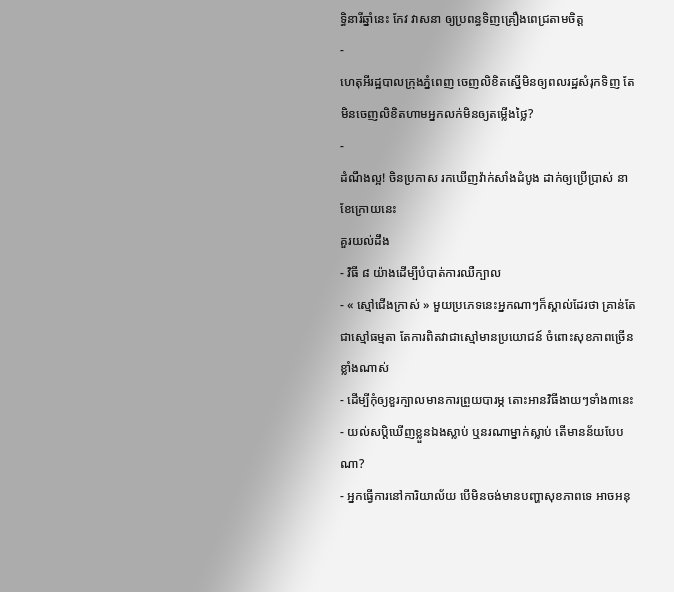ទ្ធិនារីឆ្នាំនេះ កែវ វាសនា ឲ្យប្រពន្ធទិញគ្រឿងពេជ្រតាមចិត្ត
-
ហេតុអីរដ្ឋបាលក្រុងភ្នំពេញ ចេញលិខិតស្នើមិនឲ្យពលរដ្ឋសំរុកទិញ តែមិនចេញលិខិតហាមអ្នកលក់មិនឲ្យតម្លើងថ្លៃ?
-
ដំណឹងល្អ! ចិនប្រកាស រកឃើញវ៉ាក់សាំងដំបូង ដាក់ឲ្យប្រើប្រាស់ នាខែក្រោយនេះ
គួរយល់ដឹង
- វិធី ៨ យ៉ាងដើម្បីបំបាត់ការឈឺក្បាល
- « ស្មៅជើងក្រាស់ » មួយប្រភេទនេះអ្នកណាៗក៏ស្គាល់ដែរថា គ្រាន់តែជាស្មៅធម្មតា តែការពិតវាជាស្មៅមានប្រយោជន៍ ចំពោះសុខភាពច្រើនខ្លាំងណាស់
- ដើម្បីកុំឲ្យខួរក្បាលមានការព្រួយបារម្ភ តោះអានវិធីងាយៗទាំង៣នេះ
- យល់សប្តិឃើញខ្លួនឯងស្លាប់ ឬនរណាម្នាក់ស្លាប់ តើមានន័យបែបណា?
- អ្នកធ្វើការនៅការិយាល័យ បើមិនចង់មានបញ្ហាសុខភាពទេ អាចអនុ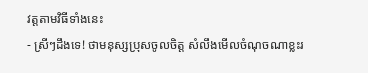វត្តតាមវិធីទាំងនេះ
- ស្រីៗដឹងទេ! ថាមនុស្សប្រុសចូលចិត្ត សំលឹងមើលចំណុចណាខ្លះរ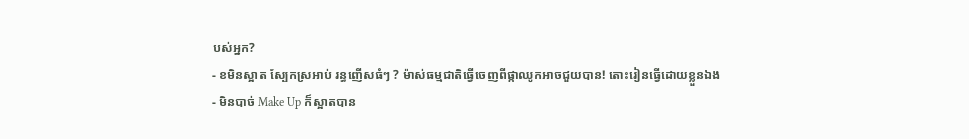បស់អ្នក?
- ខមិនស្អាត ស្បែកស្រអាប់ រន្ធញើសធំៗ ? ម៉ាស់ធម្មជាតិធ្វើចេញពីផ្កាឈូកអាចជួយបាន! តោះរៀនធ្វើដោយខ្លួនឯង
- មិនបាច់ Make Up ក៏ស្អាតបាន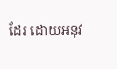ដែរ ដោយអនុវ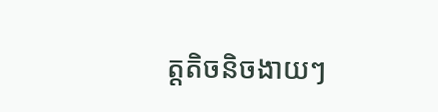ត្តតិចនិចងាយៗ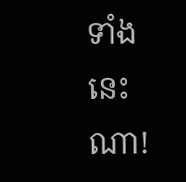ទាំងនេះណា!